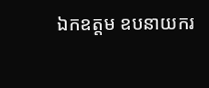ឯកឧត្តម ឧបនាយករ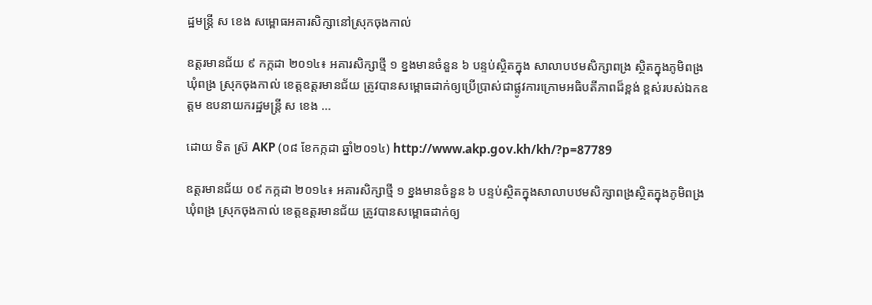ដ្ឋមន្ត្រី ស ខេង សម្ពោធអគារសិក្សានៅស្រុកចុងកាល់

ឧត្តរមានជ័យ ៩ កក្កដា ២០១៤៖ អគារសិក្សាថ្មី ១ ខ្នងមានចំនួន ៦ បន្ទប់ស្ថិតក្នុង សាលាបឋមសិក្សាពង្រ ស្ថិតក្នុងភូមិពង្រ ឃុំពង្រ ស្រុកចុងកាល់ ខេត្តឧត្តរមានជ័យ ត្រូវបានសម្ពោធដាក់ឲ្យប្រើប្រាស់ជាផ្លូវការក្រោមអធិបតីភាពដ៏ខ្ពង់ ខ្ពស់របស់ឯកឧត្តម ឧបនាយករដ្ឋមន្រ្តី ស ខេង …

ដោយ ទិត ស្រ៊ AKP (០៨ ខែកក្កដា ឆ្នាំ២០១៤) http://www.akp.gov.kh/kh/?p=87789

ឧត្តរមានជ័យ ០៩ កក្កដា ២០១៤៖ អគារសិក្សាថ្មី ១ ខ្នងមានចំនួន ៦ បន្ទប់ស្ថិតក្នុងសាលាបឋមសិក្សាពង្រស្ថិតក្នុងភូមិពង្រ ឃុំពង្រ ស្រុកចុងកាល់ ខេត្តឧត្តរមានជ័យ ត្រូវបានសម្ពោធដាក់ឲ្យ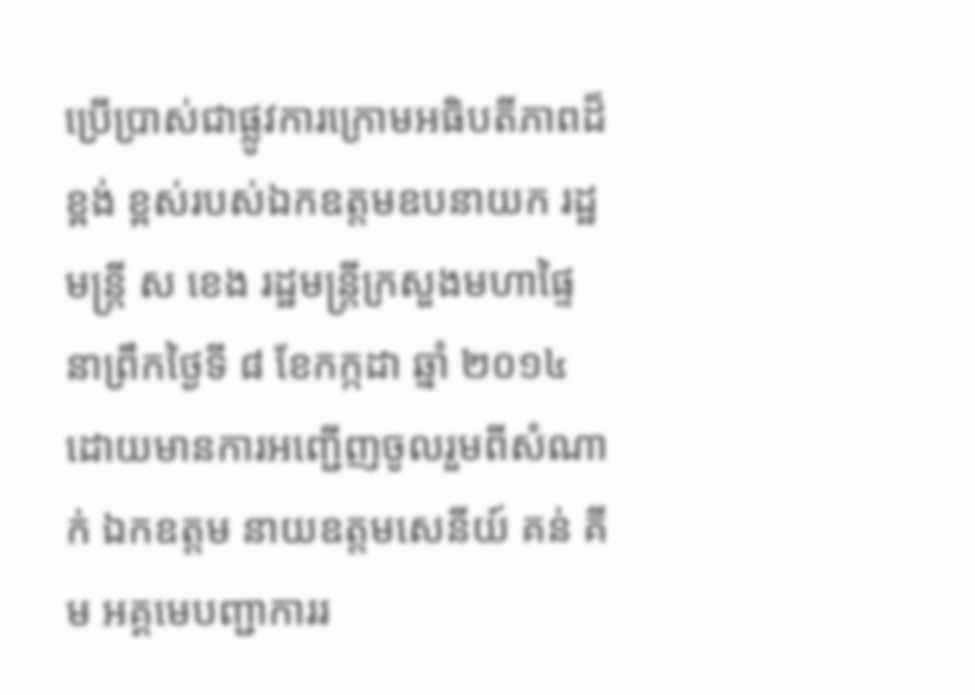ប្រើប្រាស់ជាផ្លូវការក្រោមអធិបតីភាពដ៏ខ្ពង់ ខ្ពស់របស់ឯកឧត្តមឧបនាយក រដ្ឋមន្រ្តី ស ខេង រដ្ឋមន្រ្តីក្រសួងមហាផ្ទៃ នាព្រឹកថ្ងៃទី ៨ ខែកក្កដា ឆ្នាំ ២០១៤ ដោយមានការអញ្ជើញចូលរួមពីសំណាក់ ឯកឧត្តម នាយឧត្តមសេនីយ៍ គន់ គីម អគ្គមេបញ្ជាការរ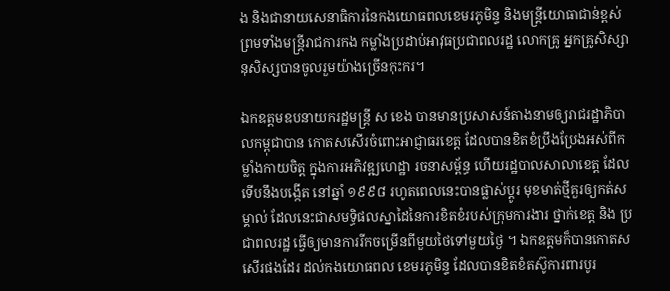ង និងជានាយសេនាធិការនៃកងយោធពលខេមរភូមិន្ទ និងមន្រ្តីយោធាជាន់ខ្ពស់ ព្រមទាំងមន្រ្តីរាជការកង កម្លាំងប្រដាប់អាវុធប្រជាពលរដ្ឋ លោកគ្រូ អ្នកគ្រូសិស្សានុសិស្សបានចូលរួមយ៉ាងច្រើនកុះករ។

ឯកឧត្តមឧបនាយករដ្ឋមន្រ្តី ស ខេង បានមានប្រសាសន៍តាងនាមឲ្យរាជរដ្ឋាភិបាលកម្ពុជាបាន កោតសសើរចំពោះអាជ្ញាធរខេត្ត ដែលបានខិតខំប្រឹងប្រែងអស់ពីកម្លាំងកាយចិត្ត ក្នុងការអភិវឌ្ឍហេដ្ឋា រចនាសម្ព័ន្ធ ហើយរដ្ឋបាលសាលាខេត្ត ដែលទើបនឹងបង្កើត នៅឆ្នាំ ១៩៩៨ រហូតពេលនេះបានផ្លាស់ប្តូរ មុខមាត់ថ្មីគួរឲ្យកត់សម្គាល់ ដែលនេះជាសមទិ្ធផលស្នាដៃនៃការខិតខំរបស់ក្រុមការងារ ថ្នាក់ខេត្ត និង ប្រជាពលរដ្ឋ ធ្វើឲ្យមានការរីកចម្រើនពីមួយថៃទៅមួយថ្ងៃ ។ ឯកឧត្តមក៏បានកោតសសើរផងដែរ ដល់កងយោធពល ខេមរភូមិន្ទ ដែលបានខិតខំតស៊ូការពារបូរ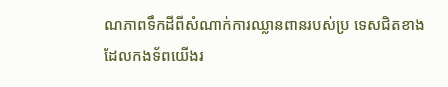ណភាពទឹកដីពីសំណាក់ការឈ្លានពានរបស់ប្រ ទេសជិតខាង ដែលកងទ័ពយើងរ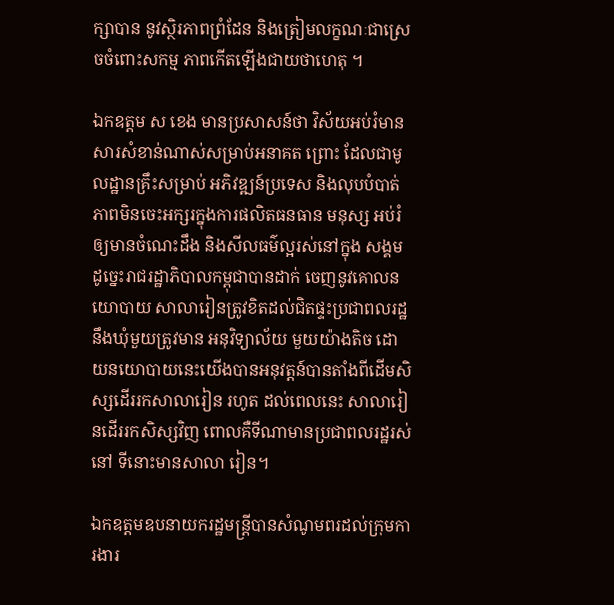ក្សាបាន នូវស្ថិរភាពព្រំដែន និងត្រៀមលក្ខណៈជាស្រេចចំពោះសកម្ម ភាពកើតឡើងជាយថាហេតុ ។

ឯកឧត្តម ស ខេង មានប្រសាសន៍ថា វិស័យអប់រំមានសារសំខាន់ណាស់សម្រាប់អនាគត ព្រោះ ដែលជាមូលដ្ឋានគ្រឹះសម្រាប់ អភិវឌ្ឍន៍ប្រទេស និងលុបបំបាត់ភាពមិនចេះអក្សរក្នុងការផលិតធនធាន មនុស្ស អប់រំឲ្យមានចំណេះដឹង និងសីលធម៌ល្អរស់នៅក្នុង សង្គម ដូច្នេះរាជរដ្ឋាភិបាលកម្ពុជាបានដាក់ ចេញនូវគោលនយោបាយ សាលារៀនត្រូវខិតដល់ជិតផ្ទះប្រជាពលរដ្ឋ នឹងឃុំមួយត្រូវមាន អនុវិទ្យាល័យ មួយយ៉ាងតិច ដោយនយោបាយនេះយើងបានអនុវត្តន៍បានតាំងពីដើមសិស្សដើររកសាលារៀន រហូត ដល់ពេលនេះ សាលារៀនដើររកសិស្សវិញ ពោលគឺទីណាមានប្រជាពលរដ្ឋរស់នៅ ទីនោះមានសាលា រៀន។

ឯកឧត្តមឧបនាយករដ្ឋមន្រ្តីបានសំណូមពរដល់ក្រុមការងារ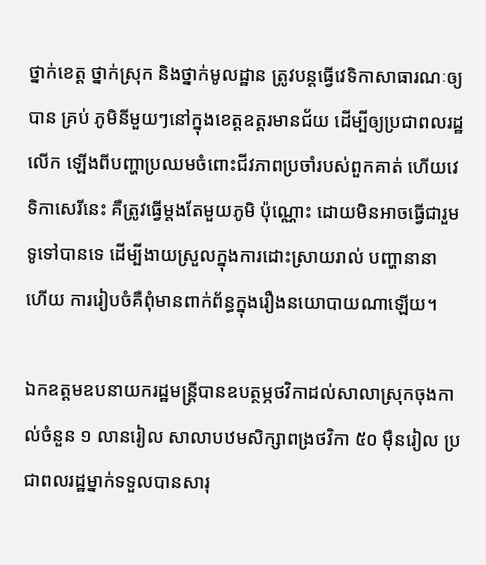ថ្នាក់ខេត្ត ថ្នាក់ស្រុក និងថ្នាក់មូលដ្ឋាន ត្រូវបន្តធ្វើវេទិកាសាធារណៈឲ្យបាន គ្រប់ ភូមិនីមួយៗនៅក្នុងខេត្តឧត្តរមានជ័យ ដើម្បីឲ្យប្រជាពលរដ្ឋលើក ឡើងពីបញ្ហាប្រឈមចំពោះជីវភាពប្រចាំរបស់ពួកគាត់ ហើយវេទិកាសេរីនេះ គឺត្រូវធ្វើម្តងតែមួយភូមិ ប៉ុណ្ណោះ ដោយមិនអាចធ្វើជារួមទូទៅបានទេ ដើម្បីងាយស្រួលក្នុងការដោះស្រាយរាល់ បញ្ហានានា ហើយ ការរៀបចំគឺពុំមានពាក់ព័ន្ធក្នុងរឿងនយោបាយណាឡើយ។

ឯកឧត្តមឧបនាយករដ្ឋមន្រ្តីបានឧបត្ថម្ភថវិកាដល់សាលាស្រុកចុងកាល់ចំនួន ១ លានរៀល សាលាបឋមសិក្សាពង្រថវិកា ៥០ ម៉ឺនរៀល ប្រជាពលរដ្ឋម្នាក់ទទួលបានសារុ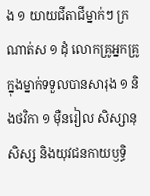ង ១ យាយជីតាជីម្នាក់ៗ ក្រណាត់ស ១ ដុំ លោកគ្រូអ្នកគ្រូក្នុងម្នាក់ទទួលបានសារុង ១ និងថវិកា ១ ម៉ឺនរៀល សិស្សានុសិស្ស និងយុវជនកាយឫទ្ធិ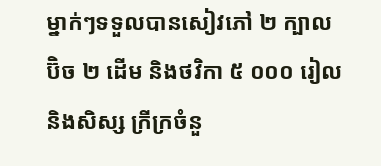ម្នាក់ៗទទួលបានសៀវភៅ ២ ក្បាល ប៊ិច ២ ដើម និងថវិកា ៥ ០០០ រៀល និងសិស្ស ក្រីក្រចំនួ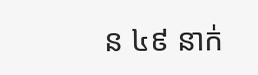ន ៤៩ នាក់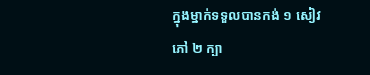ក្នុងម្នាក់ទទួលបានកង់ ១ សៀវភៅ ២ ក្បា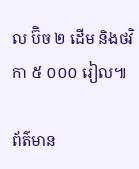ល ប៊ិច ២ ដើម និងថវិកា ៥ ០០០ រៀល៕

ព័ត៌មាន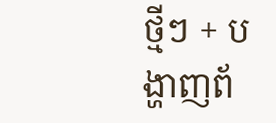ថ្មីៗ + បង្ហាញព័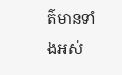ត៌មានទាំងអស់